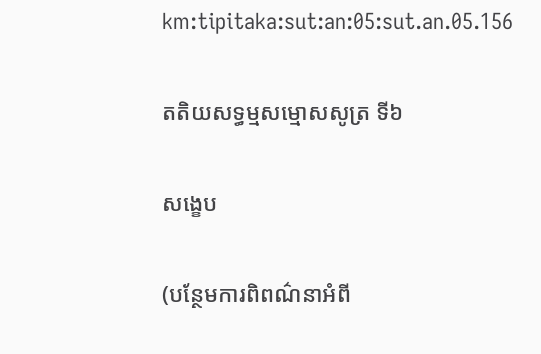km:tipitaka:sut:an:05:sut.an.05.156

តតិយសទ្ធម្មសម្មោសសូត្រ ទី៦

សង្ខេប

(បន្ថែមការពិពណ៌នាអំពី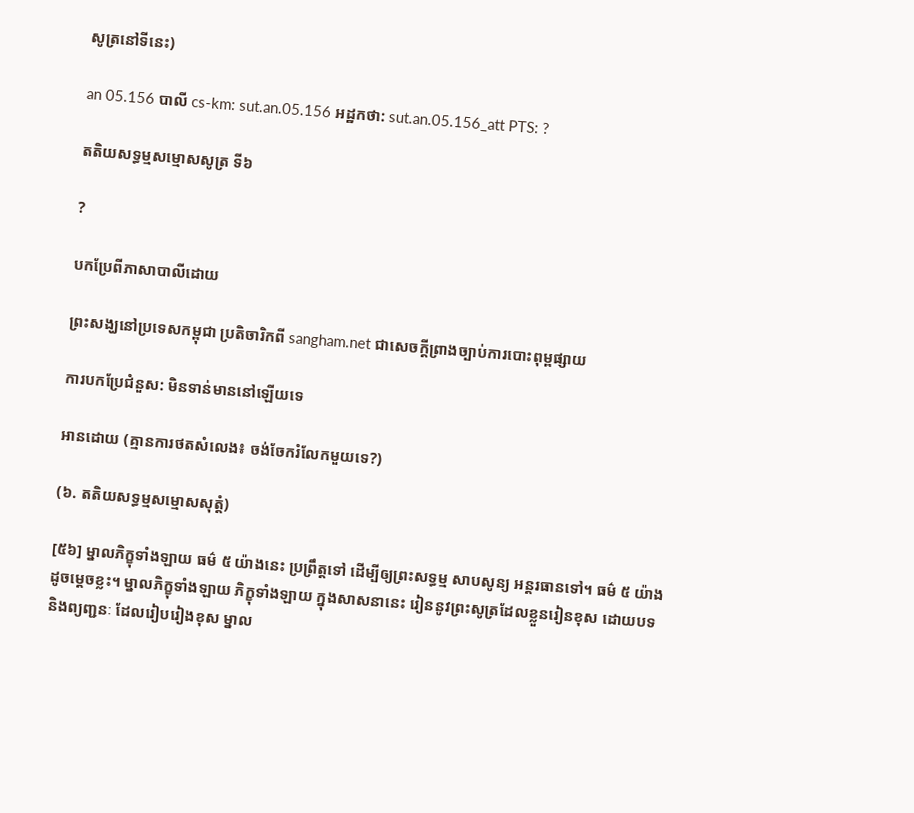សូត្រនៅទីនេះ)

an 05.156 បាលី cs-km: sut.an.05.156 អដ្ឋកថា: sut.an.05.156_att PTS: ?

តតិយសទ្ធម្មសម្មោសសូត្រ ទី៦

?

បកប្រែពីភាសាបាលីដោយ

ព្រះសង្ឃនៅប្រទេសកម្ពុជា ប្រតិចារិកពី sangham.net ជាសេចក្តីព្រាងច្បាប់ការបោះពុម្ពផ្សាយ

ការបកប្រែជំនួស: មិនទាន់មាននៅឡើយទេ

អានដោយ (គ្មានការថតសំលេង៖ ចង់ចែករំលែកមួយទេ?)

(៦. តតិយសទ្ធម្មសម្មោសសុត្តំ)

[៥៦] ម្នាលភិក្ខុទាំងឡាយ ធម៌ ៥ យ៉ាងនេះ ប្រព្រឹត្តទៅ ដើម្បីឲ្យព្រះសទ្ធម្ម សាបសូន្យ អន្តរធានទៅ។ ធម៌ ៥ យ៉ាង ដូចម្តេចខ្លះ។ ម្នាលភិក្ខុទាំងឡាយ ភិក្ខុទាំងឡាយ ក្នុងសាសនានេះ រៀននូវព្រះសូត្រដែលខ្លួនរៀនខុស ដោយបទ និងព្យញ្ជនៈ ដែលរៀបរៀងខុស ម្នាល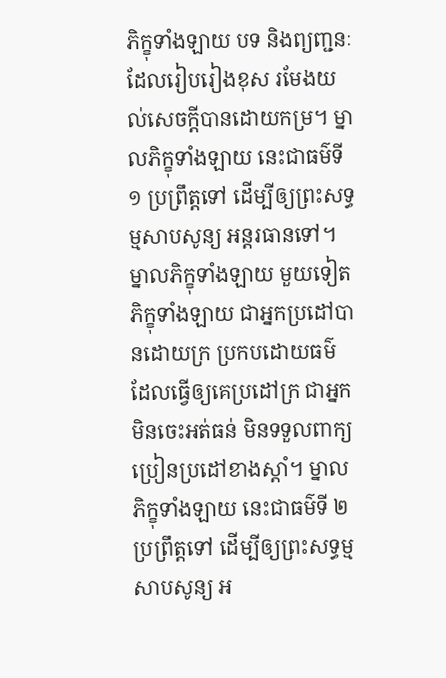ភិក្ខុទាំងឡាយ បទ និងព្យញ្ជនៈ ដែលរៀបរៀងខុស រមែងយល់សេចក្តីបានដោយកម្រ។ ម្នាលភិក្ខុទាំងឡាយ នេះជាធម៌ទី ១ ប្រព្រឹត្តទៅ ដើម្បីឲ្យព្រះសទ្ធម្មសាបសូន្យ អន្តរធានទៅ។ ម្នាលភិក្ខុទាំងឡាយ មួយទៀត ភិក្ខុទាំងឡាយ ជាអ្នកប្រដៅបានដោយក្រ ប្រកបដោយធម៌ ដែលធ្វើឲ្យគេប្រដៅក្រ ជាអ្នកមិនចេះអត់ធន់ មិនទទួលពាក្យប្រៀនប្រដៅខាងស្តាំ។ ម្នាលភិក្ខុទាំងឡាយ នេះជាធម៌ទី ២ ប្រព្រឹត្តទៅ ដើម្បីឲ្យព្រះសទ្ធម្មសាបសូន្យ អ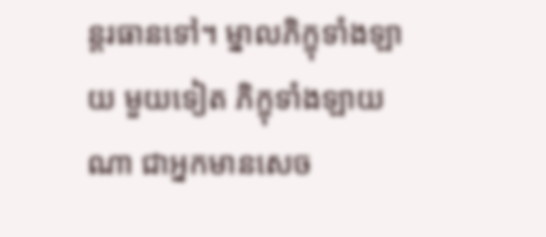ន្តរធានទៅ។ ម្នាលភិក្ខុទាំងឡាយ មួយទៀត ភិក្ខុទាំងឡាយណា ជាអ្នកមានសេច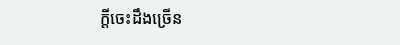ក្តីចេះដឹងច្រើន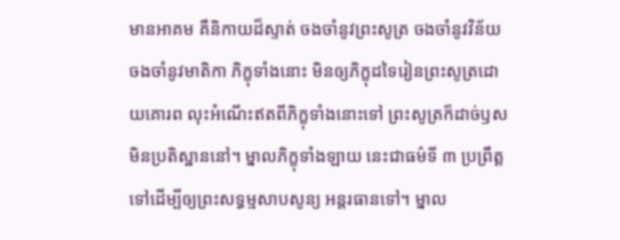មានអាគម គឺនិកាយដ៏ស្ទាត់ ចងចាំនូវព្រះសូត្រ ចងចាំនូវវិន័យ ចងចាំនូវមាតិកា ភិក្ខុទាំងនោះ មិនឲ្យភិក្ខុដទៃរៀនព្រះសូត្រដោយគោរព លុះអំណើះឥតពីភិក្ខុទាំងនោះទៅ ព្រះសូត្រក៏ដាច់ឫស មិនប្រតិស្ឋាននៅ។ ម្នាលភិក្ខុទាំងឡាយ នេះជាធម៌ទី ៣ ប្រព្រឹត្តទៅដើម្បីឲ្យព្រះសទ្ធម្មសាបសូន្យ អន្តរធានទៅ។ ម្នាល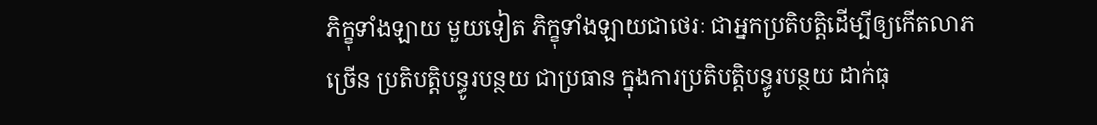ភិក្ខុទាំងឡាយ មួយទៀត ភិក្ខុទាំងឡាយជាថេរៈ ជាអ្នកប្រតិបត្តិដើម្បីឲ្យកើតលាភច្រើន ប្រតិបត្តិបន្ធូរបន្ថយ ជាប្រធាន ក្នុងការប្រតិបត្តិបន្ធូរបន្ថយ ដាក់ធុ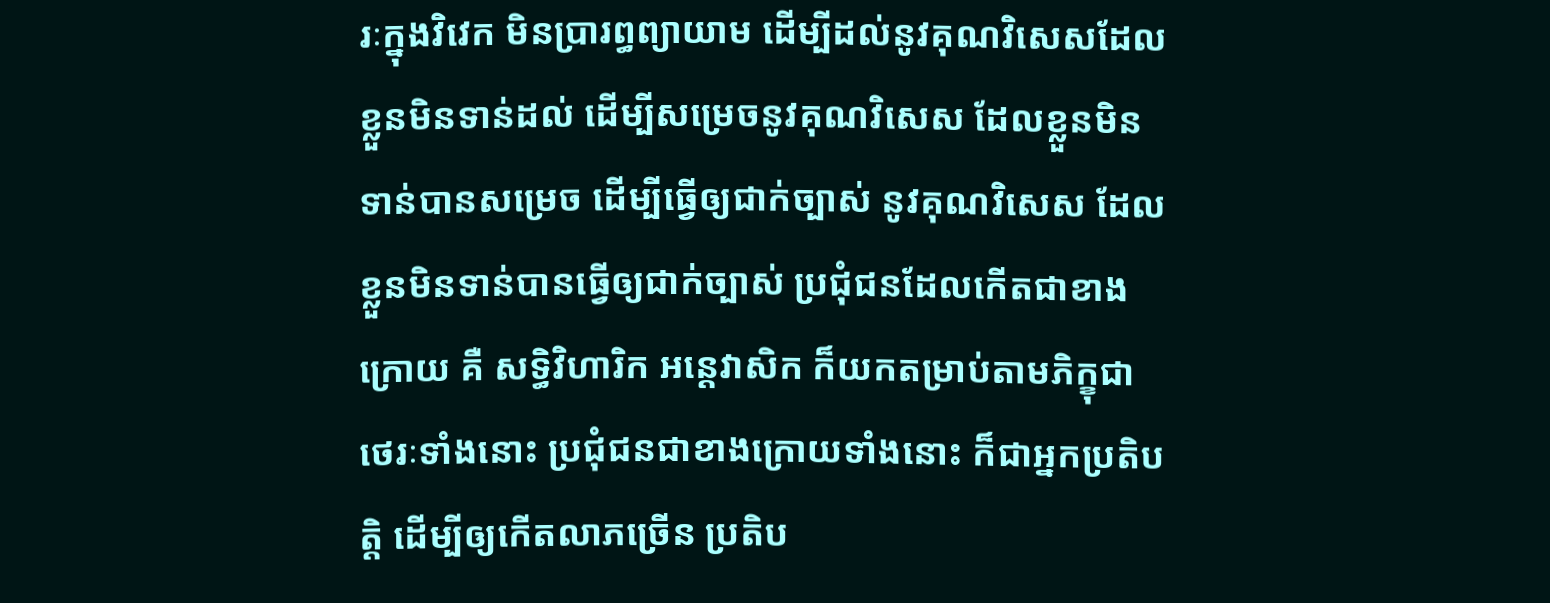រៈក្នុងវិវេក មិនប្រារព្ធព្យាយាម ដើម្បីដល់នូវគុណវិសេសដែលខ្លួនមិនទាន់ដល់ ដើម្បីសម្រេចនូវគុណវិសេស ដែលខ្លួនមិនទាន់បានសម្រេច ដើម្បីធ្វើឲ្យជាក់ច្បាស់ នូវគុណវិសេស ដែលខ្លួនមិនទាន់បានធ្វើឲ្យជាក់ច្បាស់ ប្រជុំជនដែលកើតជាខាងក្រោយ គឺ សទ្ធិវិហារិក អន្តេវាសិក ក៏យកតម្រាប់តាមភិក្ខុជាថេរៈទាំងនោះ ប្រជុំជនជាខាងក្រោយទាំងនោះ ក៏ជាអ្នកប្រតិបត្តិ ដើម្បីឲ្យកើតលាភច្រើន ប្រតិប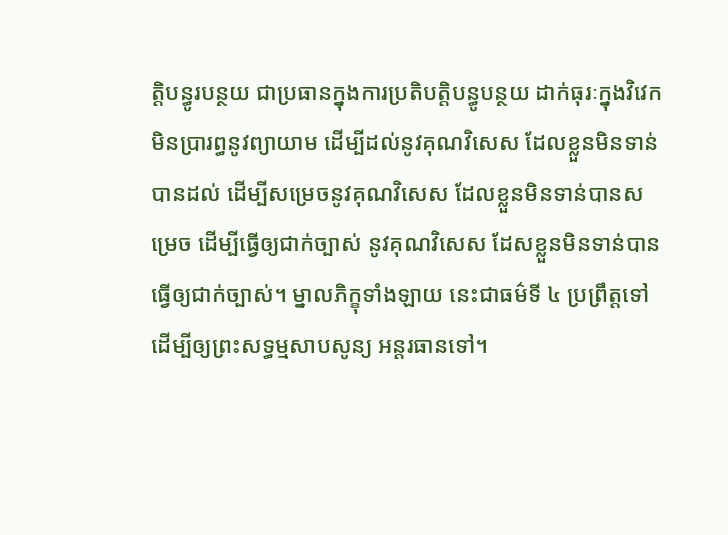ត្តិបន្ធូរបន្ថយ ជាប្រធានក្នុងការប្រតិបត្តិបន្ធូបន្ថយ ដាក់ធុរៈក្នុងវិវេក មិនប្រារព្ធនូវព្យាយាម ដើម្បីដល់នូវគុណវិសេស ដែលខ្លួនមិនទាន់បានដល់ ដើម្បីសម្រេចនូវគុណវិសេស ដែលខ្លួនមិនទាន់បានសម្រេច ដើម្បីធ្វើឲ្យជាក់ច្បាស់ នូវគុណវិសេស ដែសខ្លួនមិនទាន់បានធ្វើឲ្យជាក់ច្បាស់។ ម្នាលភិក្ខុទាំងឡាយ នេះជាធម៌ទី ៤ ប្រព្រឹត្តទៅ ដើម្បីឲ្យព្រះសទ្ធម្មសាបសូន្យ អន្តរធានទៅ។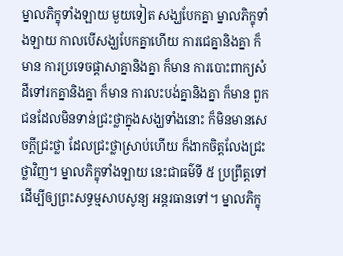ម្នាលភិក្ខុទាំងឡាយ មួយទៀត សង្ឃបែកគ្នា ម្នាលភិក្ខុទាំងឡាយ កាលបើសង្ឃបែកគ្នាហើយ ការជេគ្នានិងគ្នា ក៏មាន ការប្រទេចផ្តាសាគ្នានិងគ្នា ក៏មាន ការបោះពាក្យសំដីទៅរកគ្នានិងគ្នា ក៏មាន ការលះបង់គ្នានិងគ្នា ក៏មាន ពួកជនដែលមិនទាន់ជ្រះថ្លាក្នុងសង្ឃទាំងនោះ ក៏មិនមានសេចក្តីជ្រះថ្លា ដែលជ្រះថ្លាស្រាប់ហើយ ក៏ងាកចិត្តលែងជ្រះថ្លាវិញ។ ម្នាលភិក្ខុទាំងឡាយ នេះជាធម៌ទី ៥ ប្រព្រឹត្តទៅ ដើម្បីឲ្យព្រះសទ្ធម្មសាបសូន្យ អន្តរធានទៅ។ ម្នាលភិក្ខុ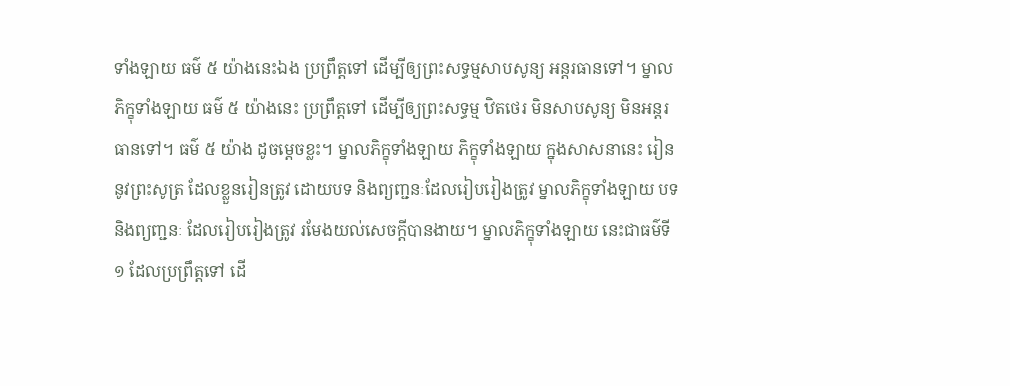ទាំងឡាយ ធម៌ ៥ យ៉ាងនេះឯង ប្រព្រឹត្តទៅ ដើម្បីឲ្យព្រះសទ្ធម្មសាបសូន្យ អន្តរធានទៅ។ ម្នាលភិក្ខុទាំងឡាយ ធម៌ ៥ យ៉ាងនេះ ប្រព្រឹត្តទៅ ដើម្បីឲ្យព្រះសទ្ធម្ម ឋិតថេរ មិនសាបសូន្យ មិនអន្តរធានទៅ។ ធម៌ ៥ យ៉ាង ដូចម្តេចខ្លះ។ ម្នាលភិក្ខុទាំងឡាយ ភិក្ខុទាំងឡាយ ក្នុងសាសនានេះ រៀននូវព្រះសូត្រ ដែលខ្លួនរៀនត្រូវ ដោយបទ និងព្យញ្ជនៈដែលរៀបរៀងត្រូវ ម្នាលភិក្ខុទាំងឡាយ បទ និងព្យញ្ជនៈ ដែលរៀបរៀងត្រូវ រមែងយល់សេចក្តីបានងាយ។ ម្នាលភិក្ខុទាំងឡាយ នេះជាធម៌ទី ១ ដែលប្រព្រឹត្តទៅ ដើ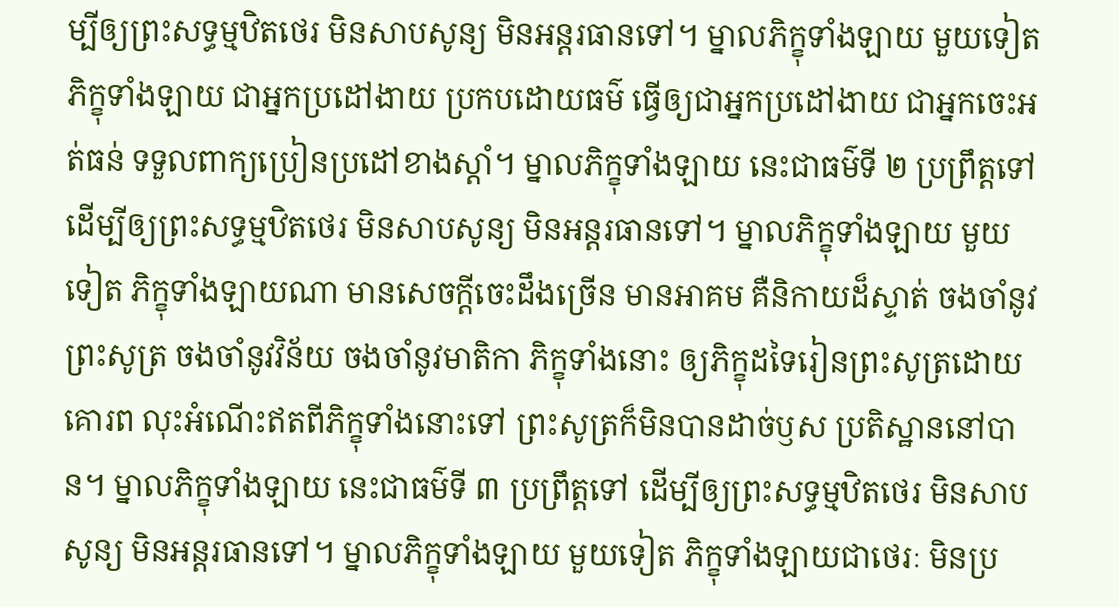ម្បីឲ្យព្រះសទ្ធម្មឋិតថេរ មិនសាបសូន្យ មិនអន្តរធានទៅ។ ម្នាលភិក្ខុទាំងឡាយ មួយទៀត ភិក្ខុទាំងឡាយ ជាអ្នកប្រដៅងាយ ប្រកបដោយធម៌ ធ្វើឲ្យជាអ្នកប្រដៅងាយ ជាអ្នកចេះអត់ធន់ ទទួលពាក្យប្រៀនប្រដៅខាងស្តាំ។ ម្នាលភិក្ខុទាំងឡាយ នេះជាធម៌ទី ២ ប្រព្រឹត្តទៅដើម្បីឲ្យព្រះសទ្ធម្មឋិតថេរ មិនសាបសូន្យ មិនអន្តរធានទៅ។ ម្នាលភិក្ខុទាំងឡាយ មួយទៀត ភិក្ខុទាំងឡាយណា មានសេចក្តីចេះដឹងច្រើន មានអាគម គឺនិកាយដ៏ស្ទាត់ ចងចាំនូវព្រះសូត្រ ចងចាំនូវវិន័យ ចងចាំនូវមាតិកា ភិក្ខុទាំងនោះ ឲ្យភិក្ខុដទៃរៀនព្រះសូត្រដោយគោរព លុះអំណើះឥតពីភិក្ខុទាំងនោះទៅ ព្រះសូត្រក៏មិនបានដាច់ឫស ប្រតិស្ឋាននៅបាន។ ម្នាលភិក្ខុទាំងឡាយ នេះជាធម៌ទី ៣ ប្រព្រឹត្តទៅ ដើម្បីឲ្យព្រះសទ្ធម្មឋិតថេរ មិនសាបសូន្យ មិនអន្តរធានទៅ។ ម្នាលភិក្ខុទាំងឡាយ មួយទៀត ភិក្ខុទាំងឡាយជាថេរៈ មិនប្រ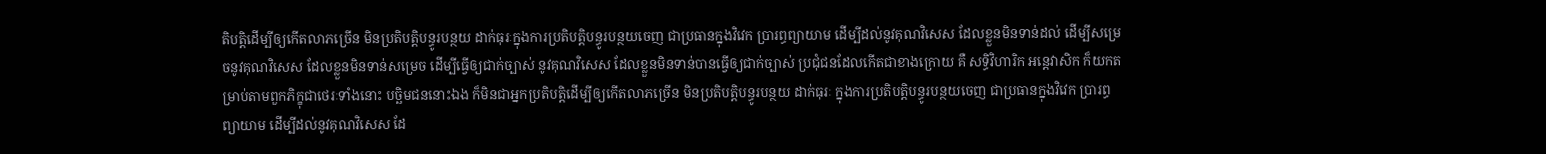តិបត្តិដើម្បីឲ្យកើតលាភច្រើន មិនប្រតិបត្តិបន្ធូរបន្ថយ ដាក់ធុរៈក្នុងការប្រតិបត្តិបន្ធូរបន្ថយចេញ ជាប្រធានក្នុងវិវេក ប្រារព្ធព្យាយាម ដើម្បីដល់នូវគុណវិសេស ដែលខ្លួនមិនទាន់ដល់ ដើម្បីសម្រេចនូវគុណវិសេស ដែលខ្លួនមិនទាន់សម្រេច ដើម្បីធ្វើឲ្យជាក់ច្បាស់ នូវគុណវិសេស ដែលខ្លួនមិនទាន់បានធ្វើឲ្យជាក់ច្បាស់ ប្រជុំជនដែលកើតជាខាងក្រោយ គឺ សទ្ធិវិហារិក អន្តេវាសិក ក៏យកតម្រាប់តាមពួកភិក្ខុជាថេរៈទាំងនោះ បច្ឆិមជននោះឯង ក៏មិនជាអ្នកប្រតិបត្តិដើម្បីឲ្យកើតលាភច្រើន មិនប្រតិបត្តិបន្ធូរបន្ថយ ដាក់ធុរៈ ក្នុងការប្រតិបត្តិបន្ធូរបន្ថយចេញ ជាប្រធានក្នុងវិវេក ប្រារព្ធព្យាយាម ដើម្បីដល់នូវគុណវិសេស ដែ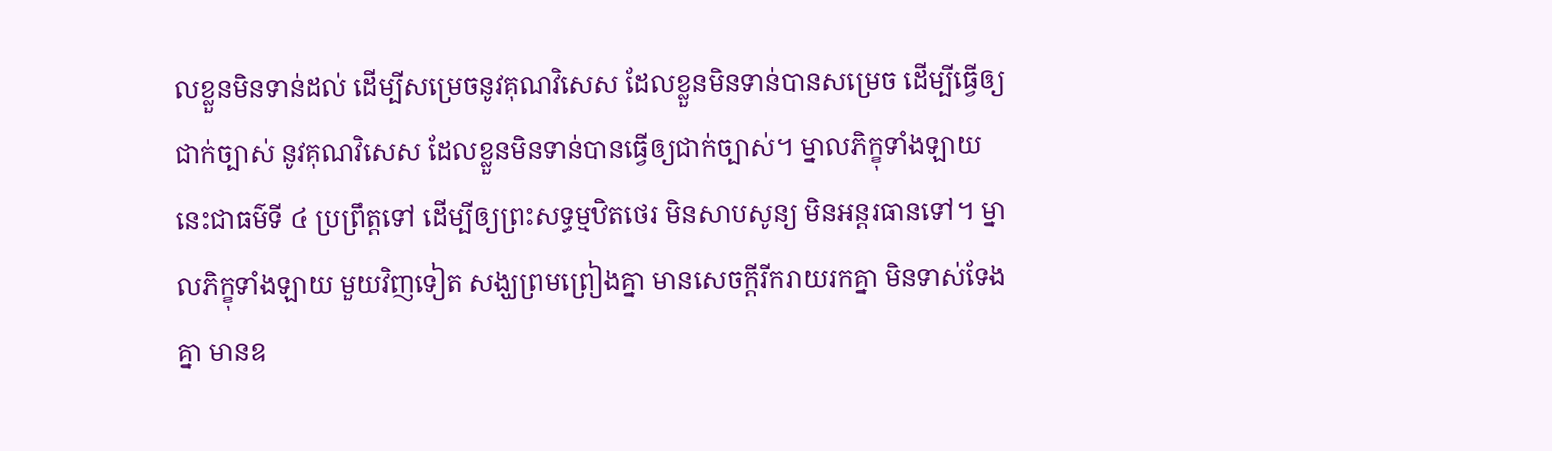លខ្លួនមិនទាន់ដល់ ដើម្បីសម្រេចនូវគុណវិសេស ដែលខ្លួនមិនទាន់បានសម្រេច ដើម្បីធ្វើឲ្យជាក់ច្បាស់ នូវគុណវិសេស ដែលខ្លួនមិនទាន់បានធ្វើឲ្យជាក់ច្បាស់។ ម្នាលភិក្ខុទាំងឡាយ នេះជាធម៌ទី ៤ ប្រព្រឹត្តទៅ ដើម្បីឲ្យព្រះសទ្ធម្មឋិតថេរ មិនសាបសូន្យ មិនអន្តរធានទៅ។ ម្នាលភិក្ខុទាំងឡាយ មួយវិញទៀត សង្ឃព្រមព្រៀងគ្នា មានសេចក្តីរីករាយរកគ្នា មិនទាស់ទែងគ្នា មានឧ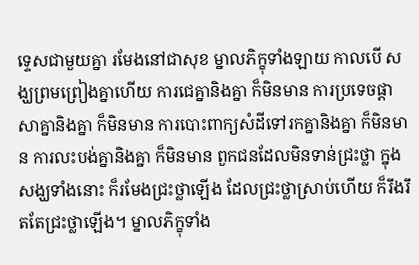ទេ្ទសជាមួយគ្នា រមែងនៅជាសុខ ម្នាលភិក្ខុទាំងឡាយ កាលបើ សង្ឃព្រមព្រៀងគ្នាហើយ ការជេគ្នានិងគ្នា ក៏មិនមាន ការប្រទេចផ្តាសាគ្នានិងគ្នា ក៏មិនមាន ការបោះពាក្យសំដីទៅរកគ្នានិងគ្នា ក៏មិនមាន ការលះបង់គ្នានិងគ្នា ក៏មិនមាន ពួកជនដែលមិនទាន់ជ្រះថ្លា ក្នុងសង្ឃទាំងនោះ ក៏រមែងជ្រះថ្លាឡើង ដែលជ្រះថ្លាស្រាប់ហើយ ក៏រឹងរឹតតែជ្រះថ្លាឡើង។ ម្នាលភិក្ខុទាំង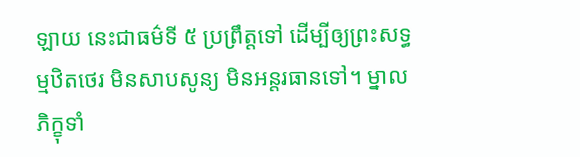ឡាយ នេះជាធម៌ទី ៥ ប្រព្រឹត្តទៅ ដើម្បីឲ្យព្រះសទ្ធម្មឋិតថេរ មិនសាបសូន្យ មិនអន្តរធានទៅ។ ម្នាលភិក្ខុទាំ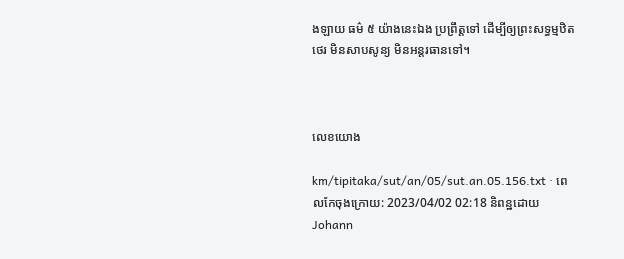ងឡាយ ធម៌ ៥ យ៉ាងនេះឯង ប្រព្រឹត្តទៅ ដើម្បីឲ្យព្រះសទ្ធម្មឋិតថេរ មិនសាបសូន្យ មិនអន្តរធានទៅ។



លេខយោង

km/tipitaka/sut/an/05/sut.an.05.156.txt · ពេលកែចុងក្រោយ: 2023/04/02 02:18 និពន្ឋដោយ Johann